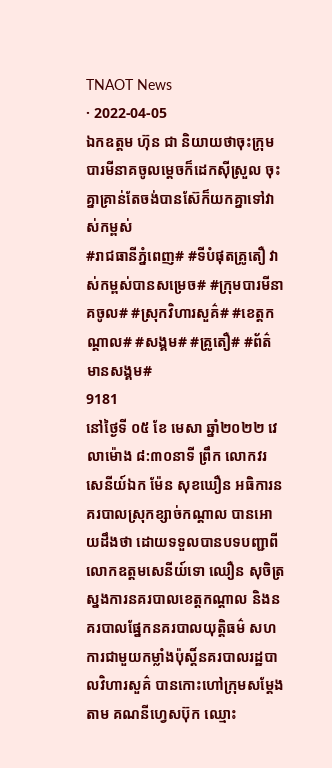TNAOT News
· 2022-04-05
ឯកឧត្តម ហ៊ុន ជា និយាយថាចុះក្រុមបារមីនាគចូលម្តេចក៏ដេកស៊ីស្រួល ចុះគ្នាគ្រាន់តែចង់បានស៊ែក៏យកគ្នាទៅវាស់កម្ពស់
#រាជធានីភ្នំពេញ# #ទីបំផុតគ្រូតឿ វាស់កម្ពស់បានសម្រេច# #ក្រុមបារមីនាគចូល# #ស្រុកវិហារសួគ៌# #ខេត្តកណ្តាល# #សង្គម# #គ្រូតឿ# #ព័ត៌មានសង្គម#
9181
នៅថ្ងៃទី ០៥ ខែ មេសា ឆ្នាំ២០២២ វេលាម៉ោង ៨:៣០នាទី ព្រឹក លោកវរសេនីយ៍ឯក ម៉ែន សុខឃឿន អធិការនគរបាលស្រុកខ្សាច់កណ្ដាល បានអោយដឹងថា ដោយទទួលបានបទបញ្ជាពីលោកឧត្ដមសេនីយ៍ទោ ឈឿន សុចិត្រ ស្នងការនគរបាលខេត្តកណ្ដាល និងនគរបាលផ្នែកនគរបាលយុត្តិធម៌ សហការជាមួយកម្លាំងប៉ុស្តិ៍នគរបាលរដ្ឋបាលវិហារសួគ៌ បានកោះហៅក្រុមសម្ដែង តាម គណនីហ្វេសប៊ុក ឈ្មោះ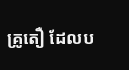គ្រូតឿ ដែលប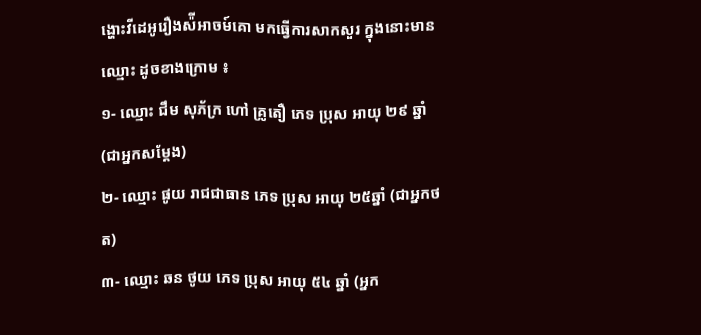ង្ហោះវីដេអូរឿងស៉ីអាចម៍គោ មកធ្វើការសាកសួរ ក្នុងនោះមានឈ្មោះ ដូចខាងក្រោម ៖
១- ឈ្មោះ ជឹម សុភ័ក្រ ហៅ គ្រូតឿ ភេទ ប្រុស អាយុ ២៩ ឆ្នាំ (ជាអ្នកសម្ដែង)
២- ឈ្មោះ ផូយ រាជជាធាន ភេទ ប្រុស អាយុ ២៥ឆ្នាំ (ជាអ្នកថត)
៣- ឈ្មោះ ឆន ថូយ ភេទ ប្រុស អាយុ ៥៤ ឆ្នាំ (អ្នក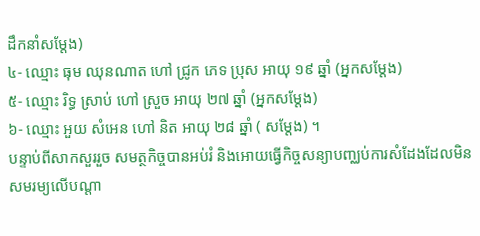ដឹកនាំសម្ដែង)
៤- ឈ្មោះ ធុម ឈុនណាត ហៅ ជ្រូក ភេទ ប្រុស អាយុ ១៩ ឆ្នាំ (អ្នកសម្ដែង)
៥- ឈ្មោះ រិទ្ធ ស្រាប់ ហៅ ស្រួច អាយុ ២៧ ឆ្នាំ (អ្នកសម្ដែង)
៦- ឈ្មោះ អួយ សំអេន ហៅ និត អាយុ ២៨ ឆ្នាំ ( សម្ដែង) ។
បន្ទាប់ពីសាកសួររួច សមត្ថកិច្ចបានអប់រំ និងអោយធ្វើកិច្ចសន្យាបញ្ឈប់ការសំដែងដែលមិនសមរម្យលើបណ្ដា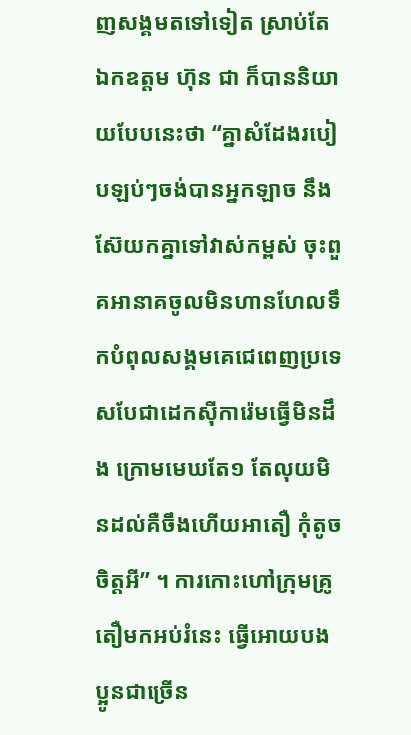ញសង្គមតទៅទៀត ស្រាប់តែឯកឧត្តម ហ៊ុន ជា ក៏បាននិយាយបែបនេះថា “គ្នាសំដែងរបៀបឡប់ៗចង់បានអ្នកឡាច នឹងស៊ែយកគ្នាទៅវាស់កម្ពស់ ចុះពួគអានាគចូលមិនហានហែលទឹកបំពុលសង្គមគេជេពេញប្រទេសបែជាដេកស៊ីការ៉េមធ្វើមិនដឹង ក្រោមមេឃតែ១ តែលុយមិនដល់គឺចឹងហើយអាតឿ កុំតូចចិត្តអី” ។ ការកោះហៅក្រុមគ្រូតឿមកអប់រំនេះ ធ្វើអោយបងប្អូនជាច្រើន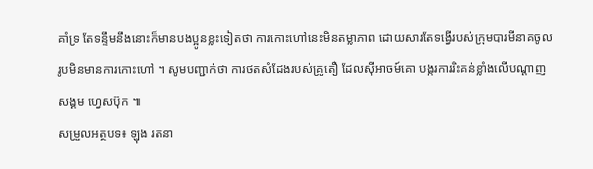គាំទ្រ តែទន្ទឹមនឹងនោះក៏មានបងប្អូនខ្លះទៀតថា ការកោះហៅនេះមិនតម្លាភាព ដោយសារតែទង្វើរបស់ក្រុមបារមីនាគចូលរូបមិនមានការកោះហៅ ។ សូមបញ្ជាក់ថា ការថតសំដែងរបស់គ្រូតឿ ដែលស៊ីអាចម៍គោ បង្ករការរិះគន់ខ្លាំងលើបណ្ដាញសង្គម ហ្វេសប៊ុក ៕
សម្រួលអត្ថបទ៖ ឡុង រតនា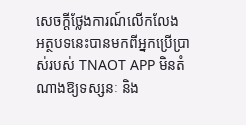សេចក្តីថ្លែងការណ៍លើកលែង
អត្ថបទនេះបានមកពីអ្នកប្រើប្រាស់របស់ TNAOT APP មិនតំណាងឱ្យទស្សនៈ និង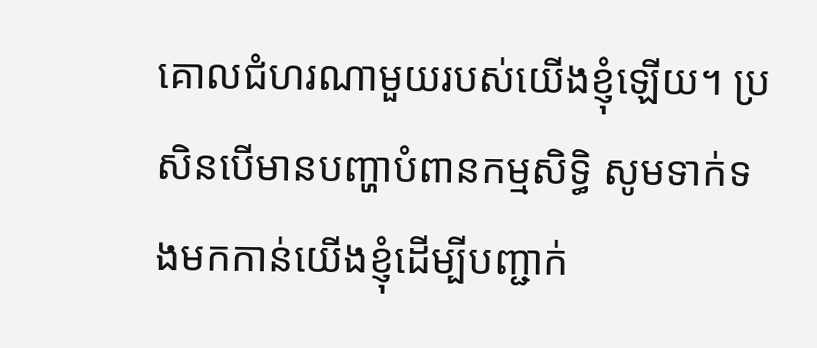គោលជំហរណាមួយរបស់យើងខ្ញុំឡើយ។ ប្រសិនបើមានបញ្ហាបំពានកម្មសិទ្ធិ សូមទាក់ទងមកកាន់យើងខ្ញុំដើម្បីបញ្ជាក់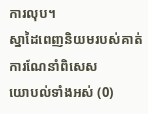ការលុប។
ស្នាដៃពេញនិយមរបស់គាត់
ការណែនាំពិសេស
យោបល់ទាំងអស់ (0)